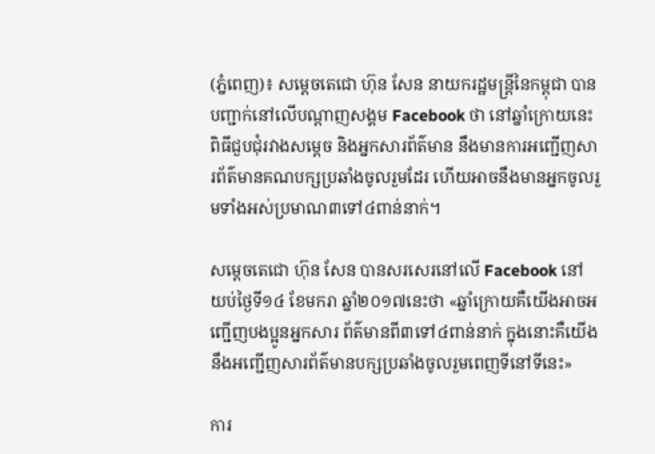(ភ្នំពេញ)៖ សម្តេចតេជោ ហ៊ុន សែន នាយករដ្ឋមន្រ្តីនៃកម្ពុជា បានបញ្ជាក់នៅលើបណ្តាញសង្គម Facebook ថា នៅឆ្នាំក្រោយនេះ ពិធីជួបជុំរវាងសម្តេច និងអ្នកសារព័ត៌មាន នឹងមានការអញ្ជើញសារព័ត៌មានគណបក្សប្រឆាំងចូលរួមដែរ ហើយអាចនឹងមានអ្នកចូលរួមទាំងអស់ប្រមាណ៣ទៅ៤ពាន់នាក់។

សម្តេចតេជោ ហ៊ុន សែន បានសរសេរនៅលើ Facebook នៅយប់ថ្ងៃទី១៤ ខែមករា ឆ្នាំ២០១៧នេះថា «ឆ្នាំក្រោយគឺយើងអាចអញ្ជើញបងប្អូនអ្នកសារ ព័ត៌មានពី៣ទៅ៤ពាន់នាក់ ក្នុងនោះគឺយើងនឹងអញ្ជើញសារព័ត៌មានបក្សប្រឆាំងចូលរួមពេញទីនៅទីនេះ»

ការ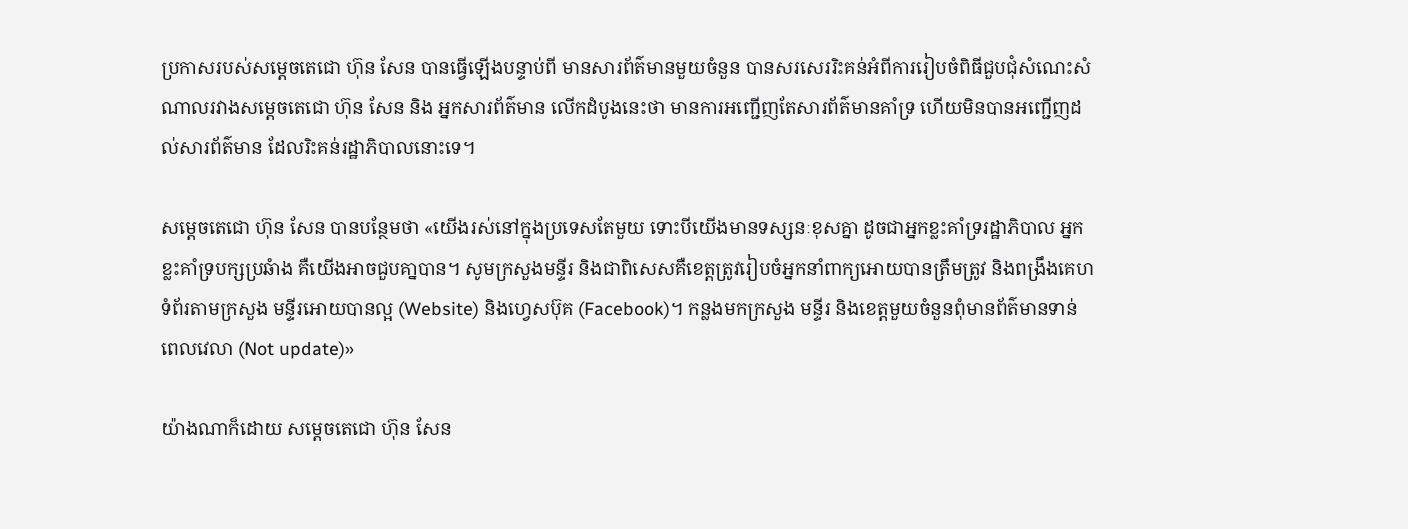ប្រកាសរបស់សម្តេចតេជោ ហ៊ុន សែន បានធ្វើឡើងបន្ទាប់ពី មានសារព័ត៌មានមួយចំនួន បានសរសេររិះគន់អំពីការរៀបចំពិធីជួបជុំសំណេះសំណាលរវាងសម្តេចតេជោ ហ៊ុន សែន និង អ្នកសារព័ត៌មាន លើកដំបូងនេះថា មានការអញ្ជើញតែសារព័ត៌មានគាំទ្រ ហើយមិនបានអញ្ជើញដល់សារព័ត៌មាន ដែលរិះគន់រដ្ឋាភិបាលនោះទេ។

សម្តេចតេជោ ហ៊ុន សែន បានបន្ថែមថា «យើងរស់នៅក្នុងប្រទេសតែមួយ ទោះបីយើងមានទស្សនៈខុសគ្នា ដូចជាអ្នកខ្លះគាំទ្ររដ្ឋាភិបាល អ្នកខ្លះគាំទ្របក្សប្រឆំាង គឺយើងអាចជួបគា្នបាន។ សូមក្រសួងមន្ទីរ និងជាពិសេសគឺខេត្តត្រូវរៀបចំអ្នកនាំពាក្យអោយបានត្រឹមត្រូវ និងពង្រឹងគេហទំព័រតាមក្រសួង មន្ទីរអោយបានល្អ (Website) និងហ្វេសប៊ុគ (Facebook)។ កន្លងមកក្រសួង មន្ទីរ និងខេត្តមួយចំនួនពុំមានព័ត៌មានទាន់ពេលវេលា (Not update)»

យ៉ាងណាក៏ដោយ សម្តេចតេជោ ហ៊ុន សែន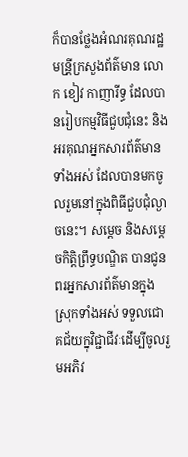ក៏បានថ្លែងអំណរគុណរដ្ឋមន្រី្តក្រសួងព័ត៌មាន លោក ខៀវ កាញារីទ្ធ ដែលបានរៀបកម្មវិធីជួបជុំនេះ និងអរគុណអ្នកសារព័ត៌មាន ទាំងអស់ ដែលបានមកចូលរួមនៅក្នុងពិធីជួបជុំល្ងាចនេះ។ សម្តេច និងសម្តេចកិត្តិព្រឹទ្ធបណ្ឌិត បានជូនពរអ្នកសារព័ត៌មានក្នុង ស្រុកទាំងអស់ ទទួលជោគជ័យក្នុវិជ្ជាជីវៈដើម្បីចូលរួមអភិវ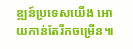ឌ្ឍន៍ប្រទេសយើង អោយកាន់តែរីកចម្រើន៕